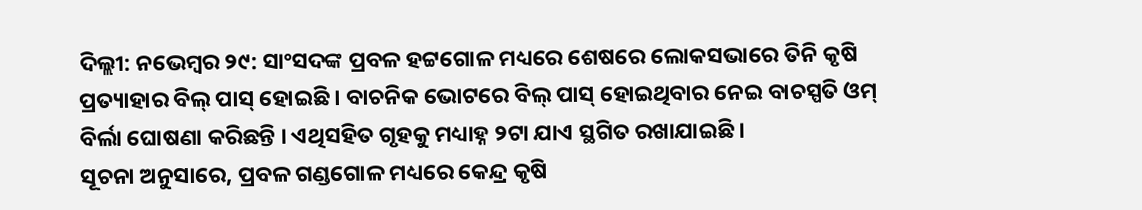ଦିଲ୍ଲୀ: ନଭେମ୍ବର ୨୯: ସାଂସଦଙ୍କ ପ୍ରବଳ ହଟ୍ଟଗୋଳ ମଧ୍ୟରେ ଶେଷରେ ଲୋକସଭାରେ ତିନି କୃଷି ପ୍ରତ୍ୟାହାର ବିଲ୍ ପାସ୍ ହୋଇଛି । ବାଚନିକ ଭୋଟରେ ବିଲ୍ ପାସ୍ ହୋଇଥିବାର ନେଇ ବାଚସ୍ପତି ଓମ୍ ବିର୍ଲା ଘୋଷଣା କରିଛନ୍ତି । ଏଥିସହିତ ଗୃହକୁ ମଧ୍ୟାହ୍ନ ୨ଟା ଯାଏ ସ୍ଥଗିତ ରଖାଯାଇଛି ।
ସୂଚନା ଅନୁସାରେ, ପ୍ରବଳ ଗଣ୍ଡଗୋଳ ମଧ୍ୟରେ କେନ୍ଦ୍ର କୃଷି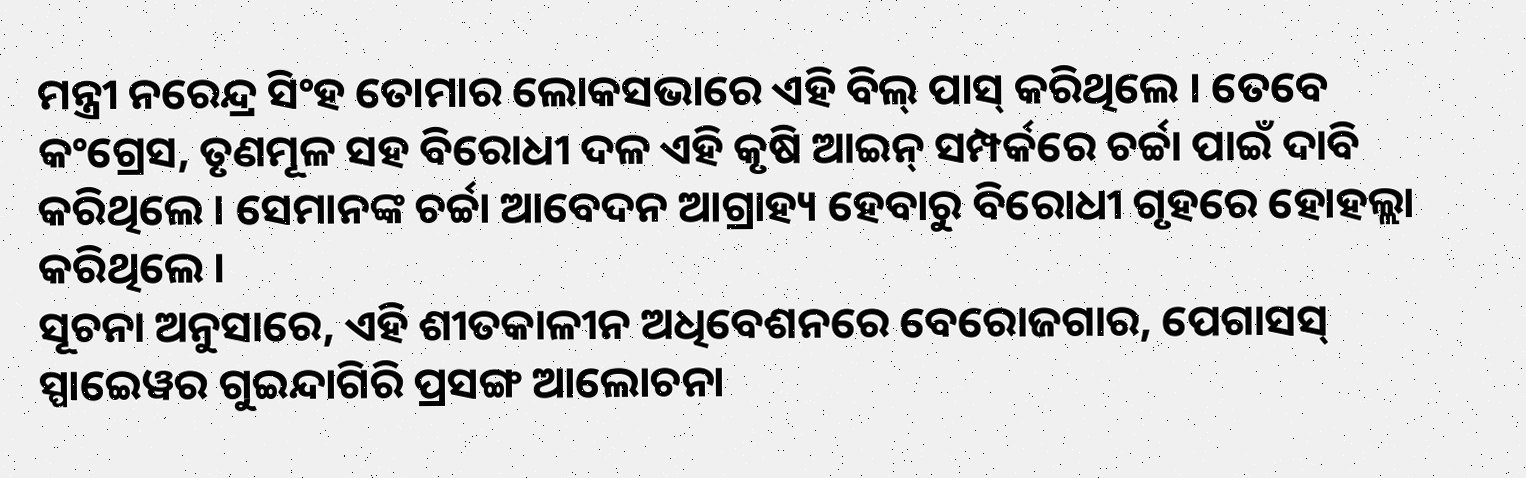ମନ୍ତ୍ରୀ ନରେନ୍ଦ୍ର ସିଂହ ତୋମାର ଲୋକସଭାରେ ଏହି ବିଲ୍ ପାସ୍ କରିଥିଲେ । ତେବେ କଂଗ୍ରେସ, ତୃଣମୂଳ ସହ ବିରୋଧୀ ଦଳ ଏହି କୃଷି ଆଇନ୍ ସମ୍ପର୍କରେ ଚର୍ଚ୍ଚା ପାଇଁ ଦାବି କରିଥିଲେ । ସେମାନଙ୍କ ଚର୍ଚ୍ଚା ଆବେଦନ ଆଗ୍ରାହ୍ୟ ହେବାରୁ ବିରୋଧୀ ଗୃହରେ ହୋହଲ୍ଲା କରିଥିଲେ ।
ସୂଚନା ଅନୁସାରେ, ଏହି ଶୀତକାଳୀନ ଅଧିବେଶନରେ ବେରୋଜଗାର, ପେଗାସସ୍ ସ୍ପାଇେୱର ଗୁଇନ୍ଦାଗିରି ପ୍ରସଙ୍ଗ ଆଲୋଚନା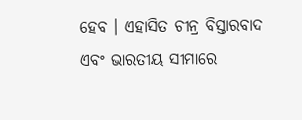ହେବ । ଏହାସିତ ଚୀନ୍ର ବିସ୍ତାରବାଦ ଏବଂ ଭାରତୀୟ ସୀମାରେ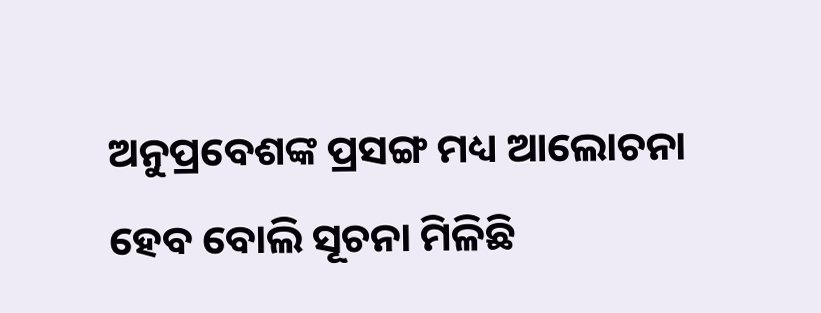ଅନୁପ୍ରବେଶଙ୍କ ପ୍ରସଙ୍ଗ ମଧ୍ୟ ଆଲୋଚନା ହେବ ବୋଲି ସୂଚନା ମିଳିଛି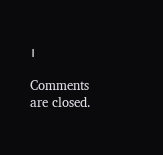।

Comments are closed.